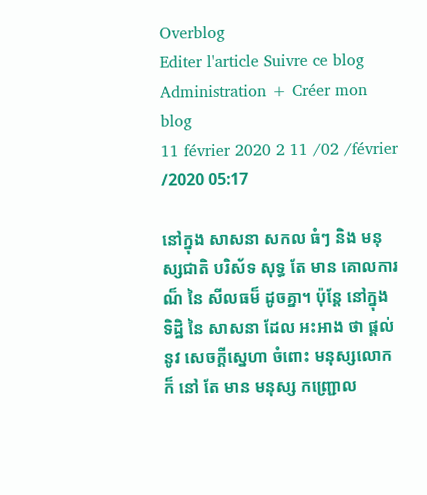Overblog
Editer l'article Suivre ce blog Administration + Créer mon blog
11 février 2020 2 11 /02 /février /2020 05:17

នៅក្នុង សាសនា សកល ធំៗ និង មនុស្សជាតិ បរិស័ទ សុទ្ធ តែ មាន គោលការណ៏ នៃ សីលធម៏ ដូចគ្នា។ ប៉ុន្តែ នៅក្នុង ទិដ្ឋិ នៃ សាសនា ដែល អះអាង ថា ផ្តល់ នូវ សេចក្តីស្នេហា ចំពោះ មនុស្សលោក ក៏ នៅ តែ មាន មនុស្ស កញ្ជ្រោល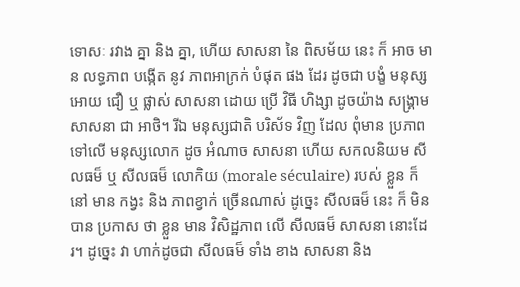ទោសៈ រវាង គ្នា និង គ្នា, ហើយ សាសនា នៃ ពិសម័យ នេះ ក៏ អាច មាន លទ្ធភាព បង្កើត នូវ ភាពអាក្រក់ បំផុត ផង ដែរ ដូចជា បង្ខំ មនុស្ស អោយ ជឿ ឬ ផ្លាស់ សាសនា ដោយ ប្រើ វិធី ហិង្សា ដូចយ៉ាង សង្គ្រាម សាសនា ជា អាថិ។ រីឯ មនុស្សជាតិ បរិស័ទ វិញ ដែល ពុំមាន ប្រភាព ទៅលើ មនុស្សលោក ដូច អំណាច សាសនា ហើយ សកលនិយម សីលធម៏ ឬ សីលធម៏ លោកិយ (morale séculaire) របស់ ខ្លួន ក៏ នៅ មាន កង្វះ និង ភាពខ្វាក់ ច្រើនណាស់ ដូច្នេះ សីលធម៏ នេះ ក៏ មិន បាន ប្រកាស ថា ខ្លួន មាន វិសិដ្ឋភាព លើ សីលធម៏ សាសនា នោះដែរ។ ដូច្នេះ វា ហាក់ដូចជា សីលធម៏ ទាំង ខាង សាសនា និង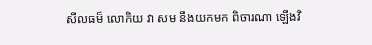សីលធម៏ លោកិយ វា សម នឹងយកមក ពិចារណា ឡើងវិ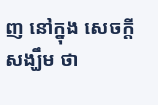ញ នៅក្នុង សេចក្តីសង្ឃឹម ថា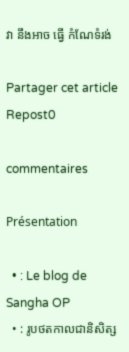វា នឹងអាច ធ្វើ កំណែទំរង់

Partager cet article
Repost0

commentaires

Présentation

  • : Le blog de Sangha OP
  • : រូបថតកាលជានិសិត្ស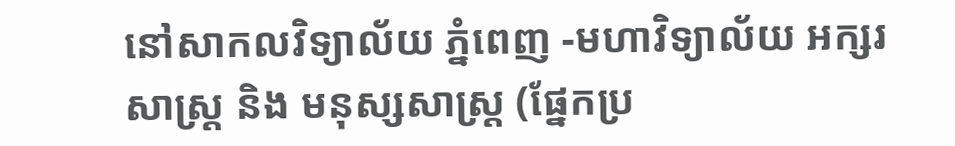នៅសាកលវិទ្យាល័យ ភ្នំពេញ -មហាវិទ្យាល័យ អក្សរសាស្ត្រ និង មនុស្សសាស្ត្រ (ផ្នែកប្រ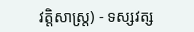វត្តិសាស្ត្រ) - ទស្សវត្ស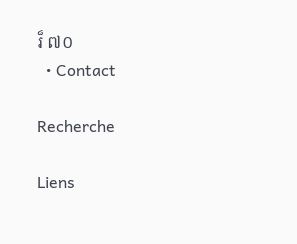រ៏ ៧០
  • Contact

Recherche

Liens